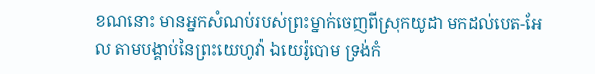ខណនោះ មានអ្នកសំណប់របស់ព្រះម្នាក់ចេញពីស្រុកយូដា មកដល់បេត-អែល តាមបង្គាប់នៃព្រះយេហូវ៉ា ឯយេរ៉ូបោម ទ្រង់កំ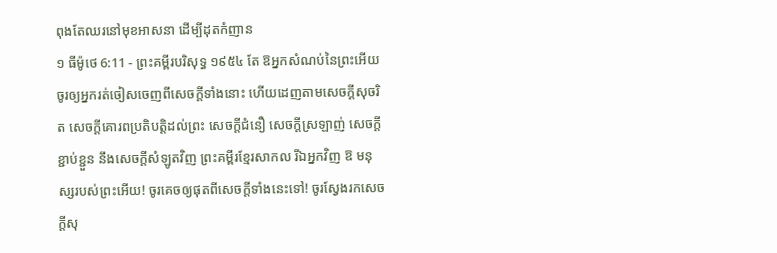ពុងតែឈរនៅមុខអាសនា ដើម្បីដុតកំញាន
១ ធីម៉ូថេ 6:11 - ព្រះគម្ពីរបរិសុទ្ធ ១៩៥៤ តែ ឱអ្នកសំណប់នៃព្រះអើយ ចូរឲ្យអ្នករត់ចៀសចេញពីសេចក្ដីទាំងនោះ ហើយដេញតាមសេចក្ដីសុចរិត សេចក្ដីគោរពប្រតិបត្តិដល់ព្រះ សេចក្ដីជំនឿ សេចក្ដីស្រឡាញ់ សេចក្ដីខ្ជាប់ខ្ជួន នឹងសេចក្ដីសំឡូតវិញ ព្រះគម្ពីរខ្មែរសាកល រីឯអ្នកវិញ ឱ មនុស្សរបស់ព្រះអើយ! ចូរគេចឲ្យផុតពីសេចក្ដីទាំងនេះទៅ! ចូរស្វែងរកសេចក្ដីសុ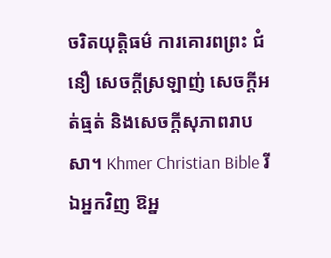ចរិតយុត្តិធម៌ ការគោរពព្រះ ជំនឿ សេចក្ដីស្រឡាញ់ សេចក្ដីអត់ធ្មត់ និងសេចក្ដីសុភាពរាបសា។ Khmer Christian Bible រីឯអ្នកវិញ ឱអ្ន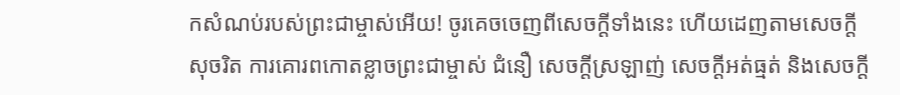កសំណប់របស់ព្រះជាម្ចាស់អើយ! ចូរគេចចេញពីសេចក្ដីទាំងនេះ ហើយដេញតាមសេចក្ដីសុចរិត ការគោរពកោតខ្លាចព្រះជាម្ចាស់ ជំនឿ សេចក្ដីស្រឡាញ់ សេចក្ដីអត់ធ្មត់ និងសេចក្ដី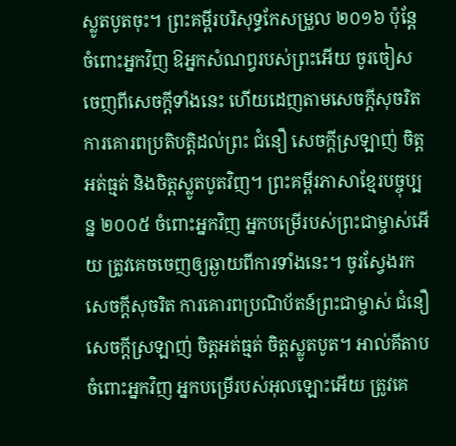ស្លូតបូតចុះ។ ព្រះគម្ពីរបរិសុទ្ធកែសម្រួល ២០១៦ ប៉ុន្តែ ចំពោះអ្នកវិញ ឱអ្នកសំណព្វរបស់ព្រះអើយ ចូរចៀសចេញពីសេចក្ដីទាំងនេះ ហើយដេញតាមសេចក្ដីសុចរិត ការគោរពប្រតិបត្តិដល់ព្រះ ជំនឿ សេចក្ដីស្រឡាញ់ ចិត្តអត់ធ្មត់ និងចិត្តស្លូតបូតវិញ។ ព្រះគម្ពីរភាសាខ្មែរបច្ចុប្បន្ន ២០០៥ ចំពោះអ្នកវិញ អ្នកបម្រើរបស់ព្រះជាម្ចាស់អើយ ត្រូវគេចចេញឲ្យឆ្ងាយពីការទាំងនេះ។ ចូរស្វែងរកសេចក្ដីសុចរិត ការគោរពប្រណិប័តន៍ព្រះជាម្ចាស់ ជំនឿ សេចក្ដីស្រឡាញ់ ចិត្តអត់ធ្មត់ ចិត្តស្លូតបូត។ អាល់គីតាប ចំពោះអ្នកវិញ អ្នកបម្រើរបស់អុលឡោះអើយ ត្រូវគេ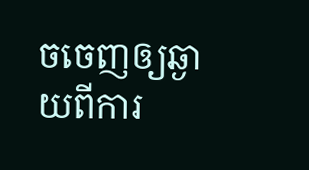ចចេញឲ្យឆ្ងាយពីការ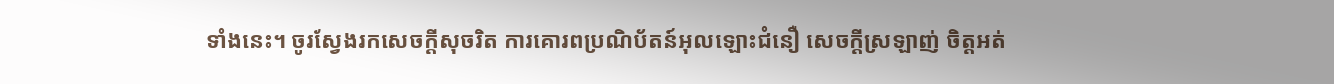ទាំងនេះ។ ចូរស្វែងរកសេចក្ដីសុចរិត ការគោរពប្រណិប័តន៍អុលឡោះជំនឿ សេចក្ដីស្រឡាញ់ ចិត្ដអត់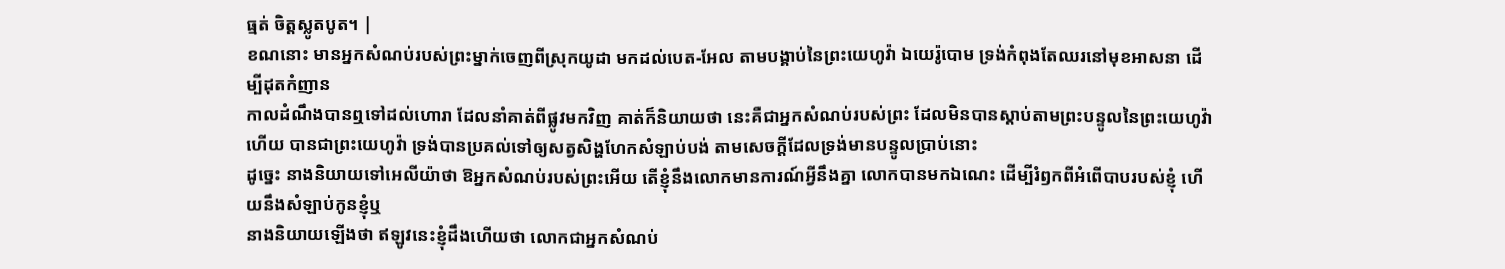ធ្មត់ ចិត្ដស្លូតបូត។ |
ខណនោះ មានអ្នកសំណប់របស់ព្រះម្នាក់ចេញពីស្រុកយូដា មកដល់បេត-អែល តាមបង្គាប់នៃព្រះយេហូវ៉ា ឯយេរ៉ូបោម ទ្រង់កំពុងតែឈរនៅមុខអាសនា ដើម្បីដុតកំញាន
កាលដំណឹងបានឮទៅដល់ហោរា ដែលនាំគាត់ពីផ្លូវមកវិញ គាត់ក៏និយាយថា នេះគឺជាអ្នកសំណប់របស់ព្រះ ដែលមិនបានស្តាប់តាមព្រះបន្ទូលនៃព្រះយេហូវ៉ាហើយ បានជាព្រះយេហូវ៉ា ទ្រង់បានប្រគល់ទៅឲ្យសត្វសិង្ហហែកសំឡាប់បង់ តាមសេចក្ដីដែលទ្រង់មានបន្ទូលប្រាប់នោះ
ដូច្នេះ នាងនិយាយទៅអេលីយ៉ាថា ឱអ្នកសំណប់របស់ព្រះអើយ តើខ្ញុំនឹងលោកមានការណ៍អ្វីនឹងគ្នា លោកបានមកឯណេះ ដើម្បីរំឭកពីអំពើបាបរបស់ខ្ញុំ ហើយនឹងសំឡាប់កូនខ្ញុំឬ
នាងនិយាយឡើងថា ឥឡូវនេះខ្ញុំដឹងហើយថា លោកជាអ្នកសំណប់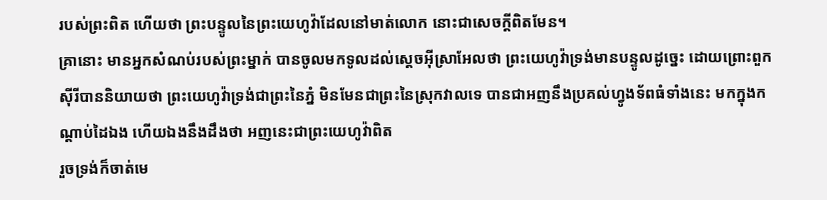របស់ព្រះពិត ហើយថា ព្រះបន្ទូលនៃព្រះយេហូវ៉ាដែលនៅមាត់លោក នោះជាសេចក្តីពិតមែន។
គ្រានោះ មានអ្នកសំណប់របស់ព្រះម្នាក់ បានចូលមកទូលដល់ស្តេចអ៊ីស្រាអែលថា ព្រះយេហូវ៉ាទ្រង់មានបន្ទូលដូច្នេះ ដោយព្រោះពួកស៊ីរីបាននិយាយថា ព្រះយេហូវ៉ាទ្រង់ជាព្រះនៃភ្នំ មិនមែនជាព្រះនៃស្រុកវាលទេ បានជាអញនឹងប្រគល់ហ្វូងទ័ពធំទាំងនេះ មកក្នុងកណ្តាប់ដៃឯង ហើយឯងនឹងដឹងថា អញនេះជាព្រះយេហូវ៉ាពិត
រួចទ្រង់ក៏ចាត់មេ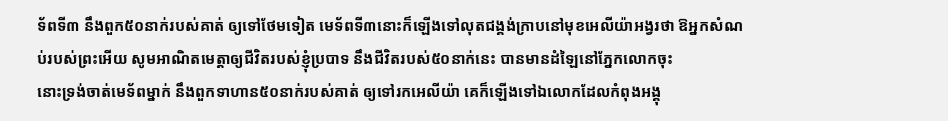ទ័ពទី៣ នឹងពួក៥០នាក់របស់គាត់ ឲ្យទៅថែមទៀត មេទ័ពទី៣នោះក៏ឡើងទៅលុតជង្គង់ក្រាបនៅមុខអេលីយ៉ាអង្វរថា ឱអ្នកសំណប់របស់ព្រះអើយ សូមអាណិតមេត្តាឲ្យជីវិតរបស់ខ្ញុំប្របាទ នឹងជីវិតរបស់៥០នាក់នេះ បានមានដំឡៃនៅភ្នែកលោកចុះ
នោះទ្រង់ចាត់មេទ័ពម្នាក់ នឹងពួកទាហាន៥០នាក់របស់គាត់ ឲ្យទៅរកអេលីយ៉ា គេក៏ឡើងទៅឯលោកដែលកំពុងអង្គុ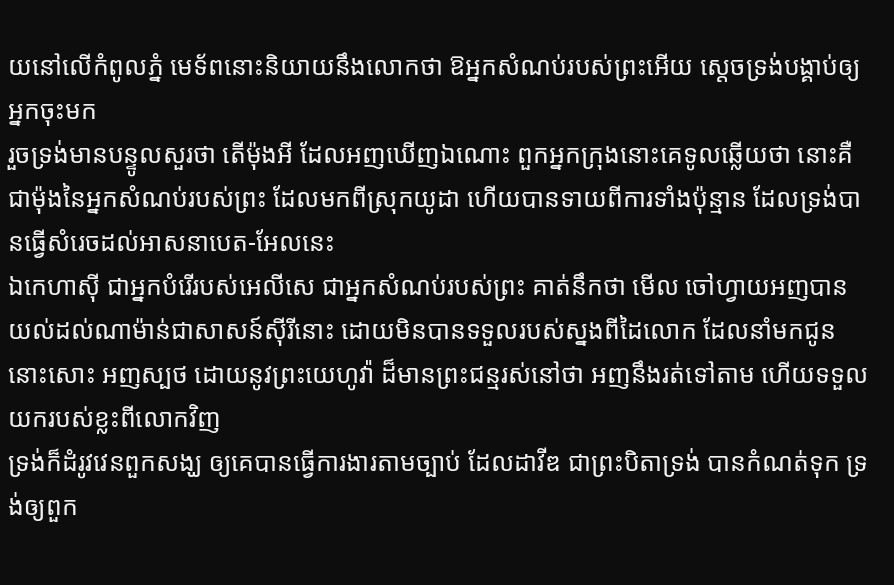យនៅលើកំពូលភ្នំ មេទ័ពនោះនិយាយនឹងលោកថា ឱអ្នកសំណប់របស់ព្រះអើយ ស្តេចទ្រង់បង្គាប់ឲ្យអ្នកចុះមក
រួចទ្រង់មានបន្ទូលសួរថា តើម៉ុងអី ដែលអញឃើញឯណោះ ពួកអ្នកក្រុងនោះគេទូលឆ្លើយថា នោះគឺជាម៉ុងនៃអ្នកសំណប់របស់ព្រះ ដែលមកពីស្រុកយូដា ហើយបានទាយពីការទាំងប៉ុន្មាន ដែលទ្រង់បានធ្វើសំរេចដល់អាសនាបេត-អែលនេះ
ឯកេហាស៊ី ជាអ្នកបំរើរបស់អេលីសេ ជាអ្នកសំណប់របស់ព្រះ គាត់នឹកថា មើល ចៅហ្វាយអញបានយល់ដល់ណាម៉ាន់ជាសាសន៍ស៊ីរីនោះ ដោយមិនបានទទួលរបស់ស្នងពីដៃលោក ដែលនាំមកជូននោះសោះ អញស្បថ ដោយនូវព្រះយេហូវ៉ា ដ៏មានព្រះជន្មរស់នៅថា អញនឹងរត់ទៅតាម ហើយទទួលយករបស់ខ្លះពីលោកវិញ
ទ្រង់ក៏ដំរូវវេនពួកសង្ឃ ឲ្យគេបានធ្វើការងារតាមច្បាប់ ដែលដាវីឌ ជាព្រះបិតាទ្រង់ បានកំណត់ទុក ទ្រង់ឲ្យពួក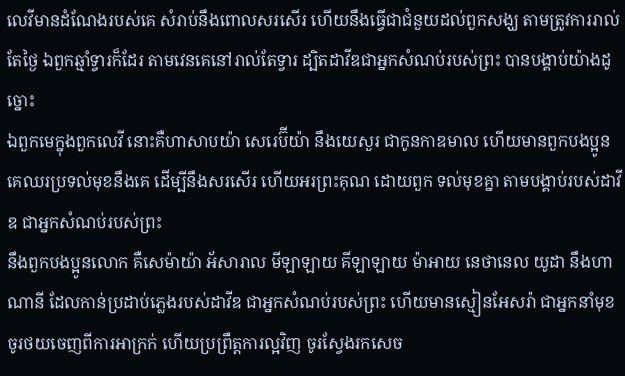លេវីមានដំណែងរបស់គេ សំរាប់នឹងពោលសរសើរ ហើយនឹងធ្វើជាជំនួយដល់ពួកសង្ឃ តាមត្រូវការរាល់តែថ្ងៃ ឯពួកឆ្មាំទ្វារក៏ដែរ តាមវេនគេនៅរាល់តែទ្វារ ដ្បិតដាវីឌជាអ្នកសំណប់របស់ព្រះ បានបង្គាប់យ៉ាងដូច្នោះ
ឯពួកមេក្នុងពួកលេវី នោះគឺហាសាបយ៉ា សេរេប៊ីយ៉ា នឹងយេសួរ ជាកូនកាឌមាល ហើយមានពួកបងប្អូនគេឈរប្រទល់មុខនឹងគេ ដើម្បីនឹងសរសើរ ហើយអរព្រះគុណ ដោយពួក ទល់មុខគ្នា តាមបង្គាប់របស់ដាវីឌ ជាអ្នកសំណប់របស់ព្រះ
នឹងពួកបងប្អូនលោក គឺសេម៉ាយ៉ា អ័សារាល មីឡាឡាយ គីឡាឡាយ ម៉ាអាយ នេថានេល យូដា នឹងហាណានី ដែលកាន់ប្រដាប់ភ្លេងរបស់ដាវីឌ ជាអ្នកសំណប់របស់ព្រះ ហើយមានស្មៀនអែសរ៉ា ជាអ្នកនាំមុខ
ចូរថយចេញពីការអាក្រក់ ហើយប្រព្រឹត្តការល្អវិញ ចូរស្វែងរកសេច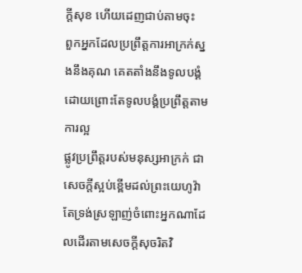ក្ដីសុខ ហើយដេញជាប់តាមចុះ
ពួកអ្នកដែលប្រព្រឹត្តការអាក្រក់ស្នងនឹងគុណ គេតតាំងនឹងទូលបង្គំ ដោយព្រោះតែទូលបង្គំប្រព្រឹត្តតាមការល្អ
ផ្លូវប្រព្រឹត្តរបស់មនុស្សអាក្រក់ ជាសេចក្ដីស្អប់ខ្ពើមដល់ព្រះយេហូវ៉ា តែទ្រង់ស្រឡាញ់ចំពោះអ្នកណាដែលដើរតាមសេចក្ដីសុចរិតវិ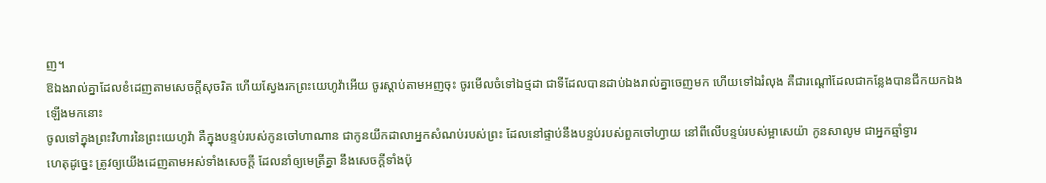ញ។
ឱឯងរាល់គ្នាដែលខំដេញតាមសេចក្ដីសុចរិត ហើយស្វែងរកព្រះយេហូវ៉ាអើយ ចូរស្តាប់តាមអញចុះ ចូរមើលចំទៅឯថ្មដា ជាទីដែលបានដាប់ឯងរាល់គ្នាចេញមក ហើយទៅឯរំលុង គឺជារណ្តៅដែលជាកន្លែងបានជីកយកឯងឡើងមកនោះ
ចូលទៅក្នុងព្រះវិហារនៃព្រះយេហូវ៉ា គឺក្នុងបន្ទប់របស់កូនចៅហាណាន ជាកូនយីកដាលាអ្នកសំណប់របស់ព្រះ ដែលនៅផ្ទាប់នឹងបន្ទប់របស់ពួកចៅហ្វាយ នៅពីលើបន្ទប់របស់ម្អាសេយ៉ា កូនសាលូម ជាអ្នកឆ្មាំទ្វារ
ហេតុដូច្នេះ ត្រូវឲ្យយើងដេញតាមអស់ទាំងសេចក្ដី ដែលនាំឲ្យមេត្រីគ្នា នឹងសេចក្ដីទាំងប៉ុ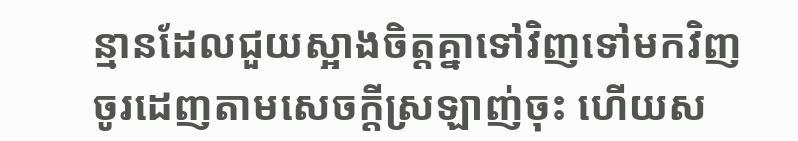ន្មានដែលជួយស្អាងចិត្តគ្នាទៅវិញទៅមកវិញ
ចូរដេញតាមសេចក្ដីស្រឡាញ់ចុះ ហើយស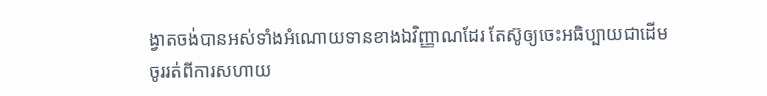ង្វាតចង់បានអស់ទាំងអំណោយទានខាងឯវិញ្ញាណដែរ តែស៊ូឲ្យចេះអធិប្បាយជាដើម
ចូររត់ពីការសហាយ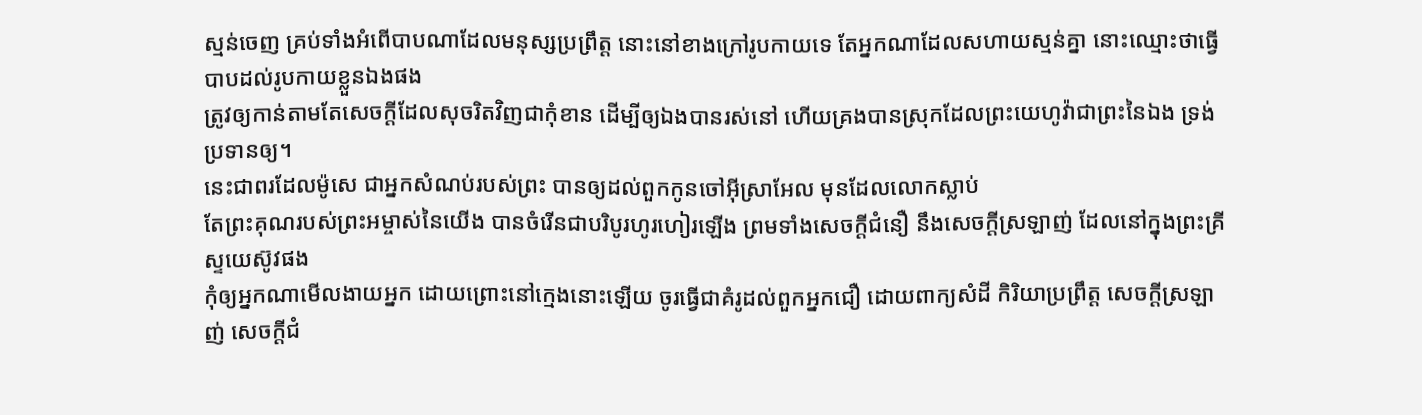ស្មន់ចេញ គ្រប់ទាំងអំពើបាបណាដែលមនុស្សប្រព្រឹត្ត នោះនៅខាងក្រៅរូបកាយទេ តែអ្នកណាដែលសហាយស្មន់គ្នា នោះឈ្មោះថាធ្វើបាបដល់រូបកាយខ្លួនឯងផង
ត្រូវឲ្យកាន់តាមតែសេចក្ដីដែលសុចរិតវិញជាកុំខាន ដើម្បីឲ្យឯងបានរស់នៅ ហើយគ្រងបានស្រុកដែលព្រះយេហូវ៉ាជាព្រះនៃឯង ទ្រង់ប្រទានឲ្យ។
នេះជាពរដែលម៉ូសេ ជាអ្នកសំណប់របស់ព្រះ បានឲ្យដល់ពួកកូនចៅអ៊ីស្រាអែល មុនដែលលោកស្លាប់
តែព្រះគុណរបស់ព្រះអម្ចាស់នៃយើង បានចំរើនជាបរិបូរហូរហៀរឡើង ព្រមទាំងសេចក្ដីជំនឿ នឹងសេចក្ដីស្រឡាញ់ ដែលនៅក្នុងព្រះគ្រីស្ទយេស៊ូវផង
កុំឲ្យអ្នកណាមើលងាយអ្នក ដោយព្រោះនៅក្មេងនោះឡើយ ចូរធ្វើជាគំរូដល់ពួកអ្នកជឿ ដោយពាក្យសំដី កិរិយាប្រព្រឹត្ត សេចក្ដីស្រឡាញ់ សេចក្ដីជំ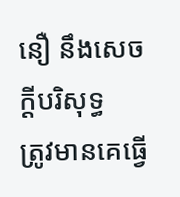នឿ នឹងសេចក្ដីបរិសុទ្ធ
ត្រូវមានគេធ្វើ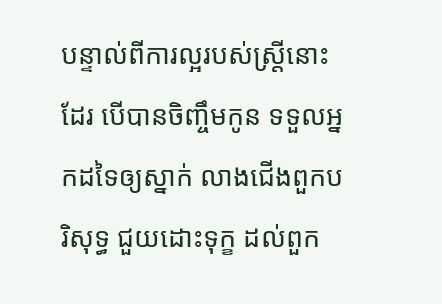បន្ទាល់ពីការល្អរបស់ស្ត្រីនោះដែរ បើបានចិញ្ចឹមកូន ទទួលអ្នកដទៃឲ្យស្នាក់ លាងជើងពួកបរិសុទ្ធ ជួយដោះទុក្ខ ដល់ពួក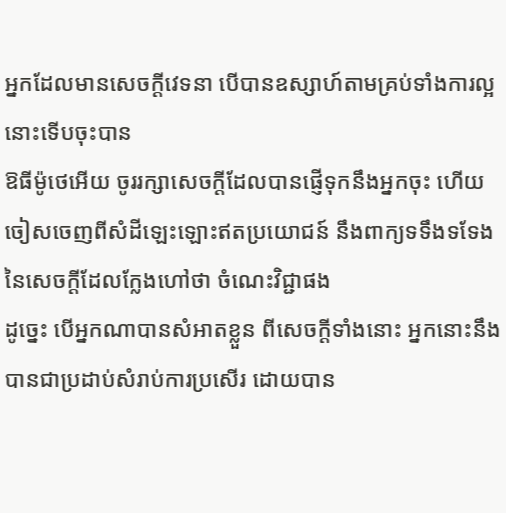អ្នកដែលមានសេចក្ដីវេទនា បើបានឧស្សាហ៍តាមគ្រប់ទាំងការល្អ នោះទើបចុះបាន
ឱធីម៉ូថេអើយ ចូររក្សាសេចក្ដីដែលបានផ្ញើទុកនឹងអ្នកចុះ ហើយចៀសចេញពីសំដីឡេះឡោះឥតប្រយោជន៍ នឹងពាក្យទទឹងទទែងនៃសេចក្ដីដែលក្លែងហៅថា ចំណេះវិជ្ជាផង
ដូច្នេះ បើអ្នកណាបានសំអាតខ្លួន ពីសេចក្ដីទាំងនោះ អ្នកនោះនឹងបានជាប្រដាប់សំរាប់ការប្រសើរ ដោយបាន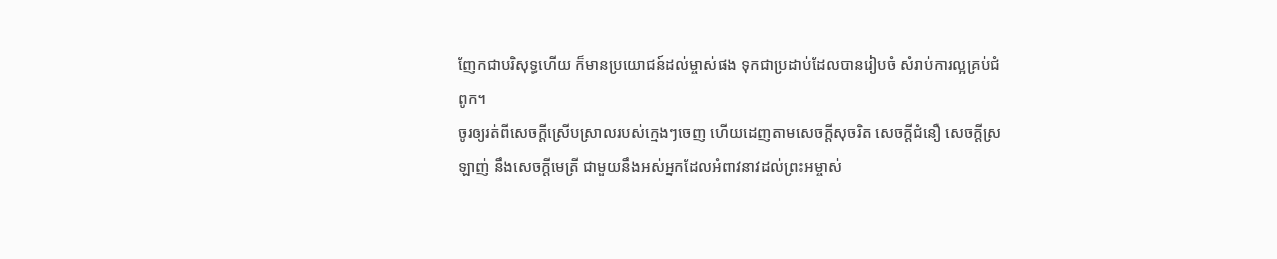ញែកជាបរិសុទ្ធហើយ ក៏មានប្រយោជន៍ដល់ម្ចាស់ផង ទុកជាប្រដាប់ដែលបានរៀបចំ សំរាប់ការល្អគ្រប់ជំពូក។
ចូរឲ្យរត់ពីសេចក្ដីស្រើបស្រាលរបស់ក្មេងៗចេញ ហើយដេញតាមសេចក្ដីសុចរិត សេចក្ដីជំនឿ សេចក្ដីស្រឡាញ់ នឹងសេចក្ដីមេត្រី ជាមួយនឹងអស់អ្នកដែលអំពាវនាវដល់ព្រះអម្ចាស់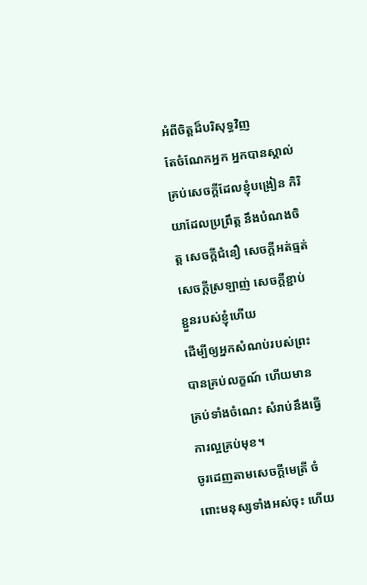អំពីចិត្តដ៏បរិសុទ្ធវិញ
តែចំណែកអ្នក អ្នកបានស្គាល់គ្រប់សេចក្ដីដែលខ្ញុំបង្រៀន កិរិយាដែលប្រព្រឹត្ត នឹងបំណងចិត្ត សេចក្ដីជំនឿ សេចក្ដីអត់ធ្មត់ សេចក្ដីស្រឡាញ់ សេចក្ដីខ្ជាប់ខ្ជួនរបស់ខ្ញុំហើយ
ដើម្បីឲ្យអ្នកសំណប់របស់ព្រះបានគ្រប់លក្ខណ៍ ហើយមានគ្រប់ទាំងចំណេះ សំរាប់នឹងធ្វើការល្អគ្រប់មុខ។
ចូរដេញតាមសេចក្ដីមេត្រី ចំពោះមនុស្សទាំងអស់ចុះ ហើយ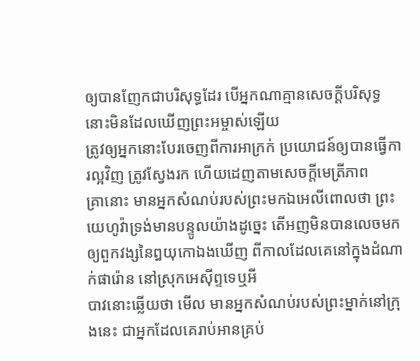ឲ្យបានញែកជាបរិសុទ្ធដែរ បើអ្នកណាគ្មានសេចក្ដីបរិសុទ្ធ នោះមិនដែលឃើញព្រះអម្ចាស់ឡើយ
ត្រូវឲ្យអ្នកនោះបែរចេញពីការអាក្រក់ ប្រយោជន៍ឲ្យបានធ្វើការល្អវិញ ត្រូវស្វែងរក ហើយដេញតាមសេចក្ដីមេត្រីភាព
គ្រានោះ មានអ្នកសំណប់របស់ព្រះមកឯអេលីពោលថា ព្រះយេហូវ៉ាទ្រង់មានបន្ទូលយ៉ាងដូច្នេះ តើអញមិនបានលេចមក ឲ្យពួកវង្សនៃឰយុកោឯងឃើញ ពីកាលដែលគេនៅក្នុងដំណាក់ផារ៉ោន នៅស្រុកអេស៊ីព្ទទេឬអី
បាវនោះឆ្លើយថា មើល មានអ្នកសំណប់របស់ព្រះម្នាក់នៅក្រុងនេះ ជាអ្នកដែលគេរាប់អានគ្រប់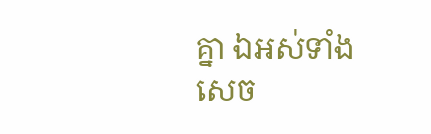គ្នា ឯអស់ទាំងសេច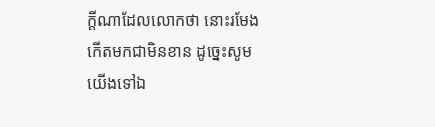ក្ដីណាដែលលោកថា នោះរមែងកើតមកជាមិនខាន ដូច្នេះសូមយើងទៅឯ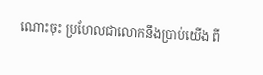ណោះចុះ ប្រហែលជាលោកនឹងប្រាប់យើង ពី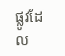ផ្លូវដែល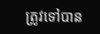ត្រូវទៅបាន